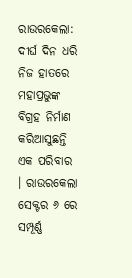ରାଉରକେଲା: ଦୀର୍ଘ ଦିନ ଧରି ନିଜ ହାତରେ ମହାପ୍ରଭୁଙ୍କ ବିଗ୍ରହ ନିର୍ମାଣ କରିଆସୁଛନ୍ତି ଏକ ପରିବାର । ରାଉରକେଲା ସେକ୍ଟର ୬ ରେ ସମ୍ପୂର୍ଣ୍ଣ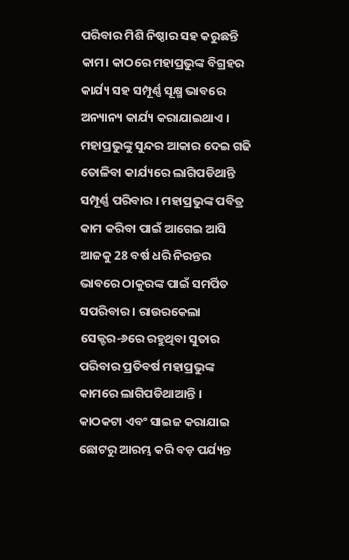ପରିବାର ମିଶି ନିଷ୍ଠାର ସହ କରୁଛନ୍ତି କାମ। କାଠରେ ମହାପ୍ରଭୁଙ୍କ ବିଗ୍ରହର କାର୍ଯ୍ୟ ସହ ସମ୍ପୂର୍ଣ୍ଣ ସୂକ୍ଷ୍ମ ଭାବରେ ଅନ୍ୟାନ୍ୟ କାର୍ଯ୍ୟ କରାଯାଇଥାଏ । ମହାପ୍ରଭୁଙ୍କୁ ସୁନ୍ଦର ଆକାର ଦେଇ ଗଢି ତୋଳିବା କାର୍ଯ୍ୟରେ ଲାଗିପଡିଥାନ୍ତି ସମ୍ପୂର୍ଣ୍ଣ ପରିବାର । ମହାପ୍ରଭୁଙ୍କ ପବିତ୍ର କାମ କରିବା ପାଇଁ ଆଗେଇ ଆସି ଆଜକୁ 28 ବର୍ଷ ଧରି ନିରନ୍ତର ଭାବରେ ଠାକୁରଙ୍କ ପାଇଁ ସମର୍ପିତ ସପରିବାର । ରାଉରକେଲା ସେକ୍ଟର-୬ରେ ରହୁଥିବା ସୁତାର ପରିବାର ପ୍ରତିବର୍ଷ ମହାପ୍ରଭୁଙ୍କ କାମରେ ଲାଗିପଡିଥାଆନ୍ତି ।
କାଠକଟା ଏବଂ ସାଇଜ କରାଯାଇ ଛୋଟରୁ ଆରମ୍ଭ କରି ବଡ଼ ପର୍ଯ୍ୟନ୍ତ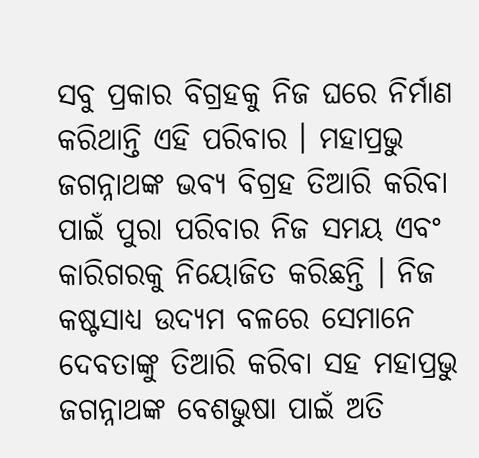ସବୁ ପ୍ରକାର ବିଗ୍ରହକୁ ନିଜ ଘରେ ନିର୍ମାଣ କରିଥାନ୍ତି ଏହି ପରିବାର । ମହାପ୍ରଭୁ ଜଗନ୍ନାଥଙ୍କ ଭବ୍ୟ ବିଗ୍ରହ ତିଆରି କରିବା ପାଇଁ ପୁରା ପରିବାର ନିଜ ସମୟ ଏବଂ କାରିଗରକୁ ନିୟୋଜିତ କରିଛନ୍ତି । ନିଜ କଷ୍ଟସାଧ୍ୟ ଉଦ୍ୟମ ବଳରେ ସେମାନେ ଦେବତାଙ୍କୁ ତିଆରି କରିବା ସହ ମହାପ୍ରଭୁ ଜଗନ୍ନାଥଙ୍କ ବେଶଭୁଷା ପାଇଁ ଅତି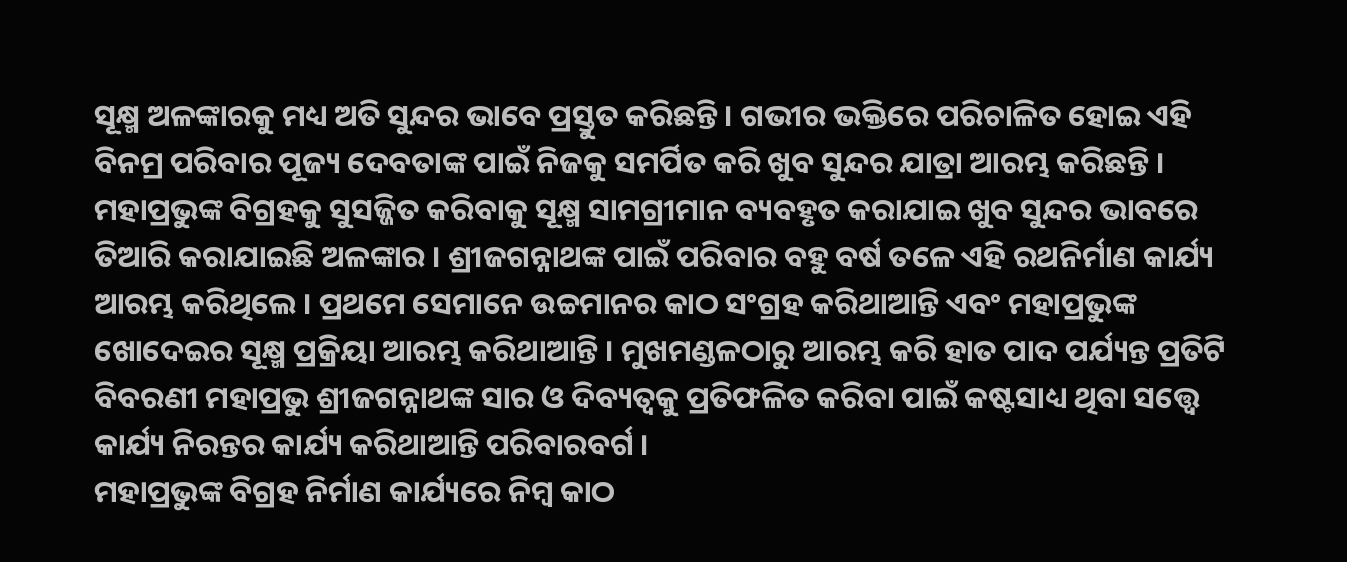ସୂକ୍ଷ୍ମ ଅଳଙ୍କାରକୁ ମଧ୍ୟ ଅତି ସୁନ୍ଦର ଭାବେ ପ୍ରସ୍ତୁତ କରିଛନ୍ତି । ଗଭୀର ଭକ୍ତିରେ ପରିଚାଳିତ ହୋଇ ଏହି ବିନମ୍ର ପରିବାର ପୂଜ୍ୟ ଦେବତାଙ୍କ ପାଇଁ ନିଜକୁ ସମର୍ପିତ କରି ଖୁବ ସୁନ୍ଦର ଯାତ୍ରା ଆରମ୍ଭ କରିଛନ୍ତି ।
ମହାପ୍ରଭୁଙ୍କ ବିଗ୍ରହକୁ ସୁସଜ୍ଜିତ କରିବାକୁ ସୂକ୍ଷ୍ମ ସାମଗ୍ରୀମାନ ବ୍ୟବହୃତ କରାଯାଇ ଖୁବ ସୁନ୍ଦର ଭାବରେ ତିଆରି କରାଯାଇଛି ଅଳଙ୍କାର । ଶ୍ରୀଜଗନ୍ନାଥଙ୍କ ପାଇଁ ପରିବାର ବହୁ ବର୍ଷ ତଳେ ଏହି ରଥନିର୍ମାଣ କାର୍ଯ୍ୟ ଆରମ୍ଭ କରିଥିଲେ । ପ୍ରଥମେ ସେମାନେ ଉଚ୍ଚମାନର କାଠ ସଂଗ୍ରହ କରିଥାଆନ୍ତି ଏବଂ ମହାପ୍ରଭୁଙ୍କ ଖୋଦେଇର ସୂକ୍ଷ୍ମ ପ୍ରକ୍ରିୟା ଆରମ୍ଭ କରିଥାଆନ୍ତି । ମୁଖମଣ୍ଡଳଠାରୁ ଆରମ୍ଭ କରି ହାତ ପାଦ ପର୍ଯ୍ୟନ୍ତ ପ୍ରତିଟି ବିବରଣୀ ମହାପ୍ରଭୁ ଶ୍ରୀଜଗନ୍ନାଥଙ୍କ ସାର ଓ ଦିବ୍ୟତ୍ୱକୁ ପ୍ରତିଫଳିତ କରିବା ପାଇଁ କଷ୍ଟସାଧ୍ୟ ଥିବା ସତ୍ତ୍ୱେ କାର୍ଯ୍ୟ ନିରନ୍ତର କାର୍ଯ୍ୟ କରିଥାଆନ୍ତି ପରିବାରବର୍ଗ ।
ମହାପ୍ରଭୁଙ୍କ ବିଗ୍ରହ ନିର୍ମାଣ କାର୍ଯ୍ୟରେ ନିମ୍ବ କାଠ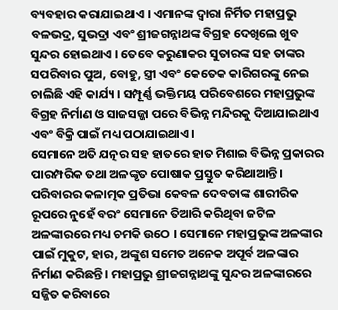ବ୍ୟବହାର କରାଯାଇଥାଏ । ଏମାନଙ୍କ ଦ୍ବାରା ନିର୍ମିତ ମହାପ୍ରଭୁ ବଳଭଦ୍ର, ସୁଭଦ୍ରା ଏବଂ ଶ୍ରୀଜଗନ୍ନାଥଙ୍କ ବିଗ୍ରହ ଦେଖିଲେ ଖୁବ ସୁନ୍ଦର ହୋଇଥାଏ । ତେବେ କରୁଣାକର ସୁତାରଙ୍କ ସହ ତାଙ୍କର ସପରିବାର ପୁଅ, ବୋହୁ, ସ୍ତ୍ରୀ ଏବଂ କେତେକ କାରିଗରଙ୍କୁ ନେଇ ଚାଲିଛି ଏହି କାର୍ଯ୍ୟ । ସମ୍ପୂର୍ଣ୍ଣ ଭକ୍ତିମୟ ପରିବେଶରେ ମହାପ୍ରଭୁଙ୍କ ବିଗ୍ରହ ନିର୍ମାଣ ଓ ସାଜସଜ୍ଜା ପରେ ବିଭିନ୍ନ ମନ୍ଦିରକୁ ଦିଆଯାଇଥାଏ ଏବଂ ବିକ୍ରି ପାଇଁ ମଧ୍ୟ ପଠାଯାଇଥାଏ ।
ସେମାନେ ଅତି ଯତ୍ନର ସହ ହାତରେ ହାତ ମିଶାଇ ବିଭିନ୍ନ ପ୍ରକାରର ପାରମ୍ପରିକ ତଥା ଅଳଙ୍କୃତ ପୋଷାକ ପ୍ରସ୍ତୁତ କରିଥାଆନ୍ତି। ପରିବାରର କଳାତ୍ମକ ପ୍ରତିଭା କେବଳ ଦେବତାଙ୍କ ଶାରୀରିକ ରୂପରେ ନୁହେଁ ବରଂ ସେମାନେ ତିଆରି କରିଥିବା ଜଟିଳ ଅଳଙ୍କାରରେ ମଧ୍ୟ ଚମକି ଉଠେ । ସେମାନେ ମହାପ୍ରଭୁଙ୍କ ଅଳଙ୍କାର ପାଇଁ ମୁକୁଟ, ହାର, ଅଙ୍କୁଶ ସମେତ ଅନେକ ଅପୂର୍ବ ଅଳଙ୍କାର ନିର୍ମାଣ କରିଛନ୍ତି । ମହାପ୍ରଭୁ ଶ୍ରୀଜଗନ୍ନାଥଙ୍କୁ ସୁନ୍ଦର ଅଳଙ୍କାରରେ ସଜ୍ଜିତ କରିବାରେ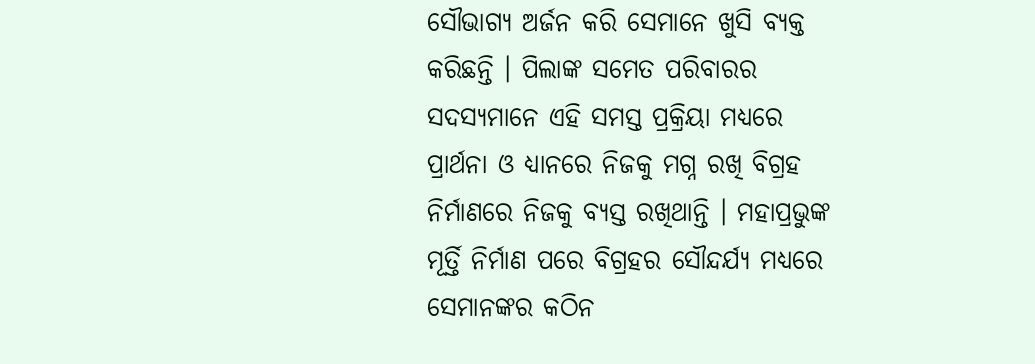ସୌଭାଗ୍ୟ ଅର୍ଜନ କରି ସେମାନେ ଖୁସି ବ୍ୟକ୍ତ କରିଛନ୍ତି । ପିଲାଙ୍କ ସମେତ ପରିବାରର ସଦସ୍ୟମାନେ ଏହି ସମସ୍ତ ପ୍ରକ୍ରିୟା ମଧ୍ୟରେ ପ୍ରାର୍ଥନା ଓ ଧ୍ୟାନରେ ନିଜକୁ ମଗ୍ନ ରଖି ବିଗ୍ରହ ନିର୍ମାଣରେ ନିଜକୁ ବ୍ୟସ୍ତ ରଖିଥାନ୍ତି । ମହାପ୍ରଭୁଙ୍କ ମୂର୍ତ୍ତି ନିର୍ମାଣ ପରେ ବିଗ୍ରହର ସୌନ୍ଦର୍ଯ୍ୟ ମଧ୍ୟରେ ସେମାନଙ୍କର କଠିନ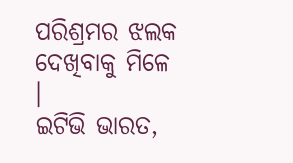ପରିଶ୍ରମର ଝଲକ ଦେଖିବାକୁ ମିଳେ ।
ଇଟିଭି ଭାରତ,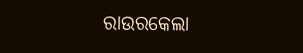ରାଉରକେଲା